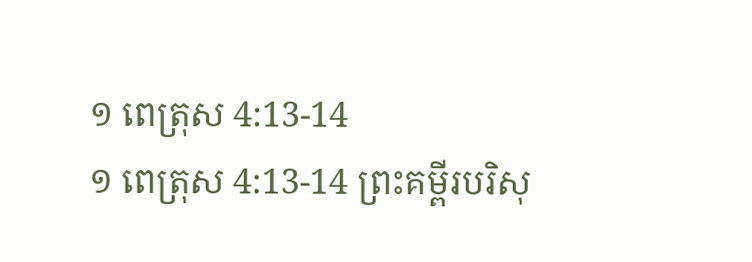១ ពេត្រុស 4:13-14
១ ពេត្រុស 4:13-14 ព្រះគម្ពីរបរិសុ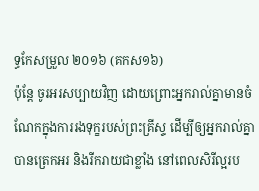ទ្ធកែសម្រួល ២០១៦ (គកស១៦)
ប៉ុន្តែ ចូរអរសប្បាយវិញ ដោយព្រោះអ្នករាល់គ្នាមានចំណែកក្នុងការរងទុក្ខរបស់ព្រះគ្រីស្ទ ដើម្បីឲ្យអ្នករាល់គ្នាបានត្រេកអរ និងរីករាយជាខ្លាំង នៅពេលសិរីល្អរប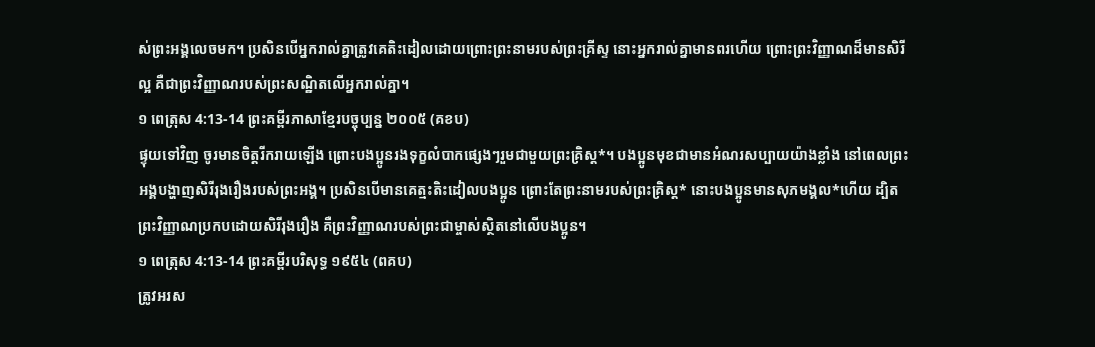ស់ព្រះអង្គលេចមក។ ប្រសិនបើអ្នករាល់គ្នាត្រូវគេតិះដៀលដោយព្រោះព្រះនាមរបស់ព្រះគ្រីស្ទ នោះអ្នករាល់គ្នាមានពរហើយ ព្រោះព្រះវិញ្ញាណដ៏មានសិរីល្អ គឺជាព្រះវិញ្ញាណរបស់ព្រះសណ្ឋិតលើអ្នករាល់គ្នា។
១ ពេត្រុស 4:13-14 ព្រះគម្ពីរភាសាខ្មែរបច្ចុប្បន្ន ២០០៥ (គខប)
ផ្ទុយទៅវិញ ចូរមានចិត្តរីករាយឡើង ព្រោះបងប្អូនរងទុក្ខលំបាកផ្សេងៗរួមជាមួយព្រះគ្រិស្ត*។ បងប្អូនមុខជាមានអំណរសប្បាយយ៉ាងខ្លាំង នៅពេលព្រះអង្គបង្ហាញសិរីរុងរឿងរបស់ព្រះអង្គ។ ប្រសិនបើមានគេត្មះតិះដៀលបងប្អូន ព្រោះតែព្រះនាមរបស់ព្រះគ្រិស្ត* នោះបងប្អូនមានសុភមង្គល*ហើយ ដ្បិតព្រះវិញ្ញាណប្រកបដោយសិរីរុងរឿង គឺព្រះវិញ្ញាណរបស់ព្រះជាម្ចាស់ស្ថិតនៅលើបងប្អូន។
១ ពេត្រុស 4:13-14 ព្រះគម្ពីរបរិសុទ្ធ ១៩៥៤ (ពគប)
ត្រូវអរស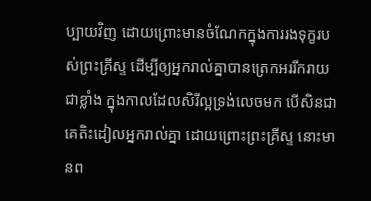ប្បាយវិញ ដោយព្រោះមានចំណែកក្នុងការរងទុក្ខរបស់ព្រះគ្រីស្ទ ដើម្បីឲ្យអ្នករាល់គ្នាបានត្រេកអររីករាយជាខ្លាំង ក្នុងកាលដែលសិរីល្អទ្រង់លេចមក បើសិនជាគេតិះដៀលអ្នករាល់គ្នា ដោយព្រោះព្រះគ្រីស្ទ នោះមានព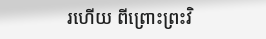រហើយ ពីព្រោះព្រះវិ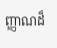ញ្ញាណដ៏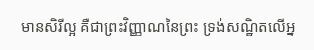មានសិរីល្អ គឺជាព្រះវិញ្ញាណនៃព្រះ ទ្រង់សណ្ឋិតលើអ្ន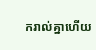ករាល់គ្នាហើយ